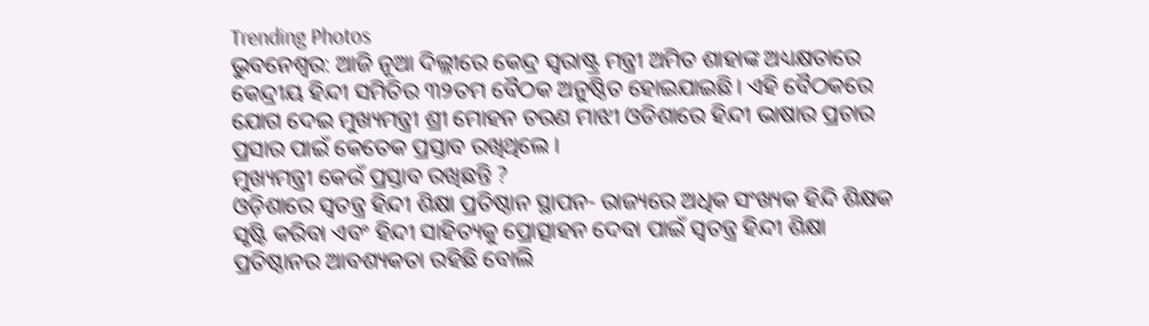Trending Photos
ଭୁବନେଶ୍ୱର: ଆଜି ନୂଆ ଦିଲ୍ଲୀରେ କେନ୍ଦ୍ର ସ୍ୱରାଷ୍ଟ୍ର ମନ୍ତ୍ରୀ ଅମିତ ଶାହାଙ୍କ ଅଧ୍ୟକ୍ଷତାରେ କେନ୍ଦ୍ରୀୟ ହିନ୍ଦୀ ସମିତିର ୩୨ତମ ବୈଠକ ଅନୁଷ୍ଠିତ ହୋଇଯାଇଛି। ଏହି ବୈଠକରେ ଯୋଗ ଦେଇ ମୁଖ୍ୟମନ୍ତ୍ରୀ ଶ୍ରୀ ମୋହନ ଚରଣ ମାଝୀ ଓଡିଶାରେ ହିନ୍ଦୀ ଭାଷାର ପ୍ରଚାର ପ୍ରସାର ପାଇଁ କେତେକ ପ୍ରସ୍ତାବ ରଖିଥିଲେ ।
ମୁଖ୍ୟମନ୍ତ୍ରୀ କେଉଁ ପ୍ରସ୍ତାବ ରଖିଛନ୍ତି ?
ଓଡ଼ିଶାରେ ସ୍ୱତନ୍ତ୍ର ହିନ୍ଦୀ ଶିକ୍ଷା ପ୍ରତିଷ୍ଠାନ ସ୍ଥାପନ- ରାଜ୍ୟରେ ଅଧିକ ସଂଖ୍ୟକ ହିନ୍ଦି ଶିକ୍ଷକ ସୃଷ୍ଟି କରିବା ଏବଂ ହିନ୍ଦୀ ସାହିତ୍ୟକୁ ପ୍ରୋତ୍ସାହନ ଦେବା ପାଇଁ ସ୍ୱତନ୍ତ୍ର ହିନ୍ଦୀ ଶିକ୍ଷା ପ୍ରତିଷ୍ଠାନର ଆବଶ୍ୟକତା ରହିଛି ବୋଲି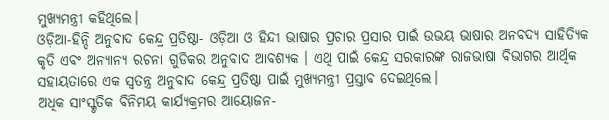ମୁଖ୍ୟମନ୍ତ୍ରୀ କହିଥିଲେ।
ଓଡ଼ିଆ-ହିନ୍ଦି ଅନୁବାଦ କେନ୍ଦ୍ର ପ୍ରତିଷ୍ଠା- ଓଡ଼ିଆ ଓ ହିନ୍ଦୀ ଭାଷାର ପ୍ରଚାର ପ୍ରସାର ପାଇଁ ଉଭୟ ଭାଷାର ଅନବଦ୍ୟ ସାହିତ୍ୟିକ କୃତି ଏବଂ ଅନ୍ୟାନ୍ୟ ରଚନା ଗୁଡିକର ଅନୁବାଦ ଆବଶ୍ୟକ । ଏଥି ପାଇଁ କେନ୍ଦ୍ର ସରକାରଙ୍କ ରାଜଭାଷା ବିଭାଗର ଆର୍ଥିକ ସହାୟତାରେ ଏକ ସ୍ୱତନ୍ତ୍ର ଅନୁବାଦ କେନ୍ଦ୍ର ପ୍ରତିଷ୍ଠା ପାଇଁ ମୁଖ୍ୟମନ୍ତ୍ରୀ ପ୍ରସ୍ତାବ ଦେଇଥିଲେ।
ଅଧିକ ସାଂସ୍କୃତିକ ବିନିମୟ କାର୍ଯ୍ୟକ୍ରମର ଆୟୋଜନ-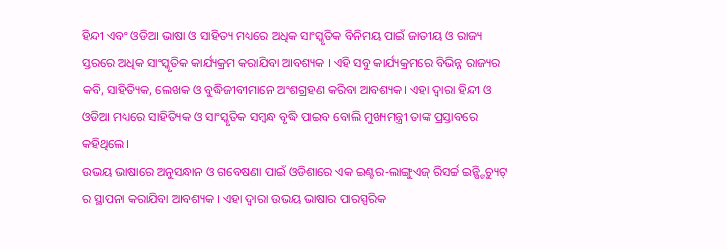ହିନ୍ଦୀ ଏବଂ ଓଡିଆ ଭାଷା ଓ ସାହିତ୍ୟ ମଧ୍ୟରେ ଅଧିକ ସାଂସ୍କୃତିକ ବିନିମୟ ପାଇଁ ଜାତୀୟ ଓ ରାଜ୍ୟ ସ୍ତରରେ ଅଧିକ ସାଂସ୍କୃତିକ କାର୍ଯ୍ୟକ୍ରମ କରାଯିବା ଆବଶ୍ୟକ । ଏହି ସବୁ କାର୍ଯ୍ୟକ୍ରମରେ ବିଭିନ୍ନ ରାଜ୍ୟର କବି, ସାହିତ୍ୟିକ, ଲେଖକ ଓ ବୁଦ୍ଧିଜୀବୀମାନେ ଅଂଶଗ୍ରହଣ କରିବା ଆବଶ୍ୟକ। ଏହା ଦ୍ୱାରା ହିନ୍ଦୀ ଓ ଓଡିଆ ମଧ୍ୟରେ ସାହିତ୍ୟିକ ଓ ସାଂସ୍କୃତିକ ସମ୍ବନ୍ଧ ବୃଦ୍ଧି ପାଇବ ବୋଲି ମୁଖ୍ୟମନ୍ତ୍ରୀ ତାଙ୍କ ପ୍ରସ୍ତାବରେ କହିଥିଲେ।
ଉଭୟ ଭାଷାରେ ଅନୁସନ୍ଧାନ ଓ ଗବେଷଣା ପାଇଁ ଓଡିଶାରେ ଏକ ଇଣ୍ଟର-ଲାଙ୍ଗୁଏଜ୍ ରିସର୍ଚ୍ଚ ଇନ୍ଷ୍ଟିଚ୍ୟୁଟ୍ ର ସ୍ଥାପନା କରାଯିବା ଆବଶ୍ୟକ । ଏହା ଦ୍ୱାରା ଉଭୟ ଭାଷାର ପାରସ୍ପରିକ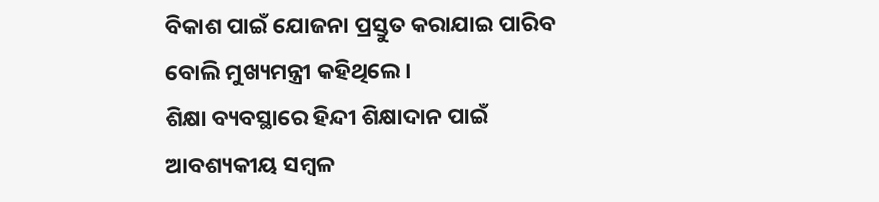ବିକାଶ ପାଇଁ ଯୋଜନା ପ୍ରସ୍ତୁତ କରାଯାଇ ପାରିବ ବୋଲି ମୁଖ୍ୟମନ୍ତ୍ରୀ କହିଥିଲେ।
ଶିକ୍ଷା ବ୍ୟବସ୍ଥାରେ ହିନ୍ଦୀ ଶିକ୍ଷାଦାନ ପାଇଁ ଆବଶ୍ୟକୀୟ ସମ୍ବଳ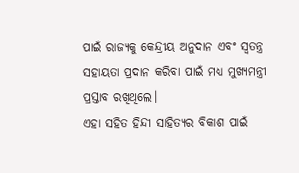ପାଇଁ ରାଜ୍ୟକୁ କେନ୍ଦ୍ରୀୟ ଅନୁଦାନ ଏବଂ ସ୍ୱତନ୍ତ୍ର ସହାୟତା ପ୍ରଦାନ କରିବା ପାଇଁ ମଧ୍ୟ ମୁଖ୍ୟମନ୍ତ୍ରୀ ପ୍ରସ୍ତାବ ରଖିଥିଲେ।
ଏହା ସହିତ ହିନ୍ଦୀ ସାହିତ୍ୟର ବିକାଶ ପାଇଁ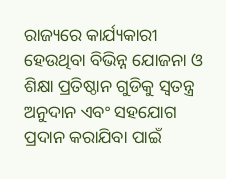ରାଜ୍ୟରେ କାର୍ଯ୍ୟକାରୀ ହେଉଥିବା ବିଭିନ୍ନ ଯୋଜନା ଓ ଶିକ୍ଷା ପ୍ରତିଷ୍ଠାନ ଗୁଡିକୁ ସ୍ୱତନ୍ତ୍ର ଅନୁଦାନ ଏବଂ ସହଯୋଗ ପ୍ରଦାନ କରାଯିବା ପାଇଁ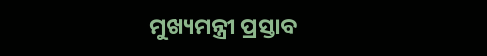ମୁଖ୍ୟମନ୍ତ୍ରୀ ପ୍ରସ୍ତାବ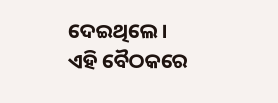ଦେଇଥିଲେ।
ଏହି ବୈଠକରେ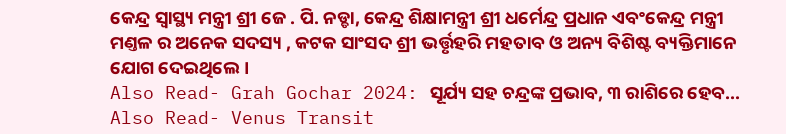କେନ୍ଦ୍ର ସ୍ବାସ୍ଥ୍ୟ ମନ୍ତ୍ରୀ ଶ୍ରୀ ଜେ . ପି. ନଡ୍ଡା, କେନ୍ଦ୍ର ଶିକ୍ଷାମନ୍ତ୍ରୀ ଶ୍ରୀ ଧର୍ମେନ୍ଦ୍ର ପ୍ରଧାନ ଏବଂକେନ୍ଦ୍ର ମନ୍ତ୍ରୀ ମଣ୍ତଳ ର ଅନେକ ସଦସ୍ୟ , କଟକ ସାଂସଦ ଶ୍ରୀ ଭର୍ତ୍ତୃହରି ମହତାବ ଓ ଅନ୍ୟ ବିଶିଷ୍ଟ ବ୍ୟକ୍ତିମାନେ ଯୋଗ ଦେଇଥିଲେ।
Also Read- Grah Gochar 2024: ସୂର୍ଯ୍ୟ ସହ ଚନ୍ଦ୍ରଙ୍କ ପ୍ରଭାବ, ୩ ରାଶିରେ ହେବ...
Also Read- Venus Transit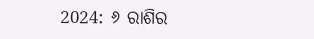2024: ୬ ରାଶିର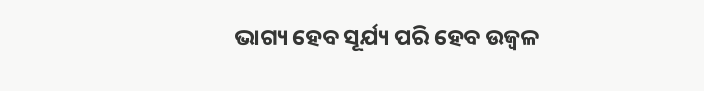ଭାଗ୍ୟ ହେବ ସୂର୍ଯ୍ୟ ପରି ହେବ ଉଜ୍ୱଳ